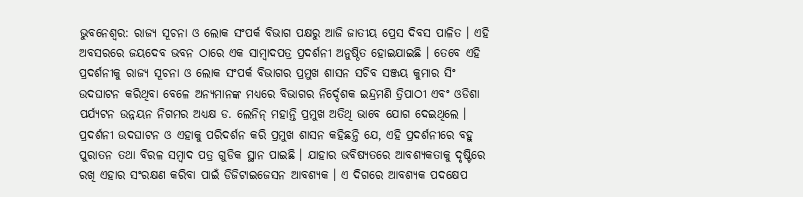ଭୁବନେଶ୍ବର: ରାଜ୍ୟ ସୂଚନା ଓ ଲୋକ ସଂପର୍କ ବିଭାଗ ପକ୍ଷରୁ ଆଜି ଜାତୀୟ ପ୍ରେସ ଦିବସ ପାଳିତ । ଏହି ଅବସରରେ ଜୟଦେବ ଭବନ ଠାରେ ଏକ ସାମ୍ବାଦପତ୍ର ପ୍ରଦର୍ଶନୀ ଅନୁଷ୍ଠିତ ହୋଇଯାଇଛି । ତେବେ ଏହି ପ୍ରଦର୍ଶନୀକୁ ରାଜ୍ୟ ସୂଚନା ଓ ଲୋକ ସଂପର୍କ ବିଭାଗର ପ୍ରମୁଖ ଶାସନ ସଚିବ ସଞ୍ଜୟ କୁମାର ସିଂ ଉଦଘାଟନ କରିଥିବା ବେଳେ ଅନ୍ୟମାନଙ୍କ ମଧ୍ୟରେ ବିଭାଗର ନିର୍ଦ୍ଦେଶକ ଇନ୍ଦ୍ରମଣି ତ୍ରିପାଠୀ ଏବଂ ଓଡିଶା ପର୍ଯ୍ୟଟନ ଉନ୍ନୟନ ନିଗମର ଅଧ୍ୟକ୍ଷ ଡ. ଲେନିନ୍ ମହାନ୍ତି ପ୍ରମୁଖ ଅତିଥି ଭାବେ ଯୋଗ ଦେଇଥିଲେ ।
ପ୍ରଦର୍ଶନୀ ଉଦଘାଟନ ଓ ଏହାକୁ ପରିଦର୍ଶନ କରି ପ୍ରମୁଖ ଶାସନ କହିଛନ୍ତି ଯେ, ଏହି ପ୍ରଦର୍ଶନୀରେ ବହୁ ପୁରାତନ ତଥା ବିରଳ ସମ୍ବାଦ ପତ୍ର ଗୁଡିକ ସ୍ଥାନ ପାଇଛି । ଯାହାର ଭବିଷ୍ୟତରେ ଆବଶ୍ୟକତାକୁ ଦୃଷ୍ଟିରେ ରଖି ଏହାର ସଂରକ୍ଷଣ କରିବା ପାଇଁ ଡିଜିଟାଇଜେସନ ଆବଶ୍ୟକ । ଏ ଦିଗରେ ଆବଶ୍ୟକ ପଦକ୍ଷେପ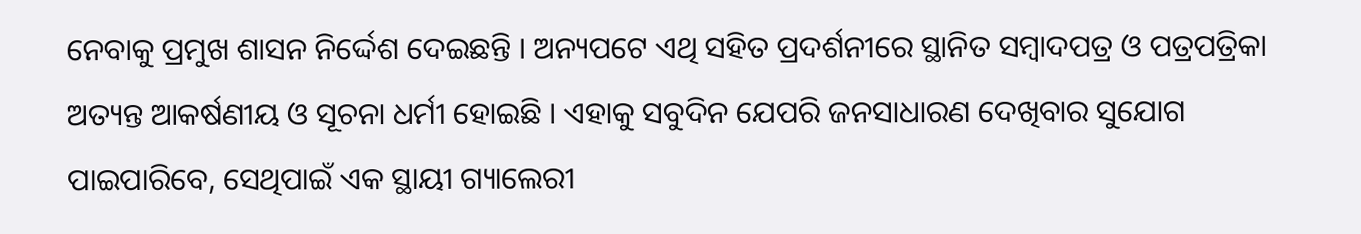ନେବାକୁ ପ୍ରମୁଖ ଶାସନ ନିର୍ଦ୍ଦେଶ ଦେଇଛନ୍ତି । ଅନ୍ୟପଟେ ଏଥି ସହିତ ପ୍ରଦର୍ଶନୀରେ ସ୍ଥାନିତ ସମ୍ବାଦପତ୍ର ଓ ପତ୍ରପତ୍ରିକା ଅତ୍ୟନ୍ତ ଆକର୍ଷଣୀୟ ଓ ସୂଚନା ଧର୍ମୀ ହୋଇଛି । ଏହାକୁ ସବୁଦିନ ଯେପରି ଜନସାଧାରଣ ଦେଖିବାର ସୁଯୋଗ ପାଇପାରିବେ, ସେଥିପାଇଁ ଏକ ସ୍ଥାୟୀ ଗ୍ୟାଲେରୀ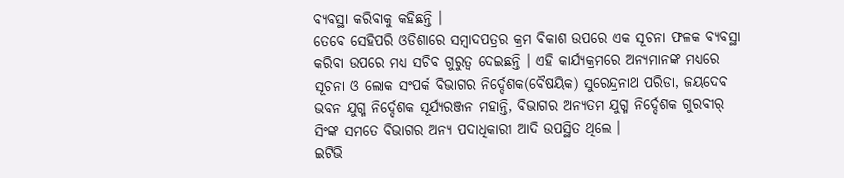ବ୍ୟବସ୍ଥା କରିବାକୁ କହିଛନ୍ତି ।
ତେବେ ସେହିପରି ଓଡିଶାରେ ସମ୍ବାଦପତ୍ରର କ୍ରମ ବିକାଶ ଉପରେ ଏକ ସୂଚନା ଫଳକ ବ୍ୟବସ୍ଥା କରିବା ଉପରେ ମଧ୍ୟ ସଚିବ ଗୁରୁତ୍ବ ଦେଇଛନ୍ତି । ଏହି କାର୍ଯ୍ଯକ୍ରମରେ ଅନ୍ୟମାନଙ୍କ ମଧ୍ୟରେ ସୂଚନା ଓ ଲୋକ ସଂପର୍କ ବିଭାଗର ନିର୍ଦ୍ଦେଶକ(ବୈଷୟିକ) ସୁରେନ୍ଦ୍ରନାଥ ପରିଡା, ଜୟଦେବ ଭବନ ଯୁଗ୍ମ ନିର୍ଦ୍ଦେଶକ ସୂର୍ଯ୍ୟରଞ୍ଜନ ମହାନ୍ତି, ବିଭାଗର ଅନ୍ୟତମ ଯୁଗ୍ମ ନିର୍ଦ୍ଦେଶକ ଗୁରବୀର୍ ସିଂଙ୍କ ସମତେ ବିଭାଗର ଅନ୍ୟ ପଦାଧିକାରୀ ଆଦି ଉପସ୍ଥିତ ଥିଲେ ।
ଇଟିଭି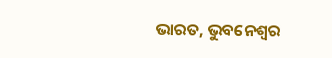ଭାରତ, ଭୁବନେଶ୍ବର